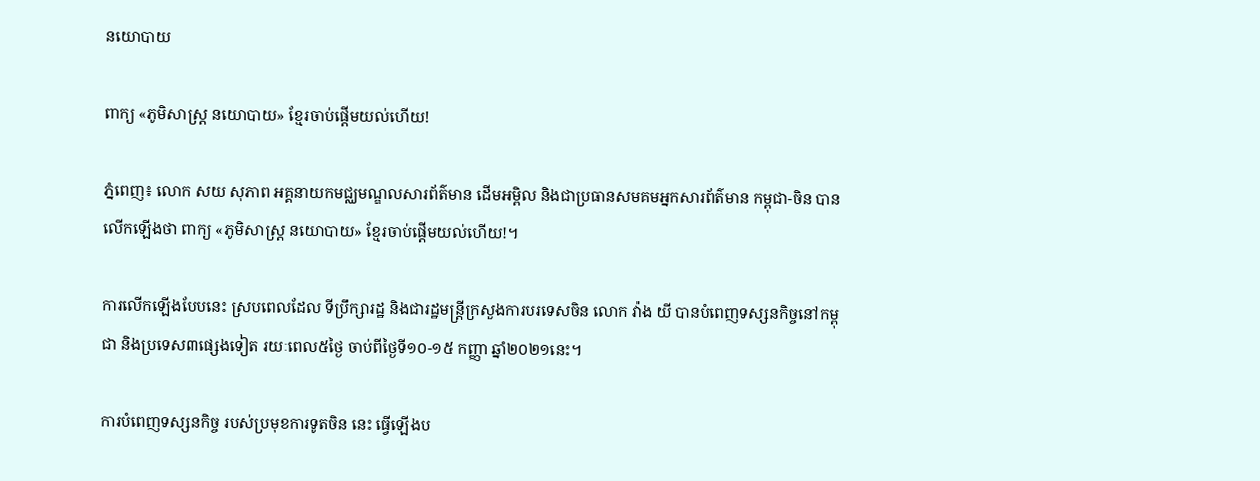នយោបាយ

ពាក្យ «ភូមិសាស្ត្រ នយោបាយ» ខ្មែរចាប់ផ្តើមយល់ហើយ!

ភ្នំពេញ៖ លោក សយ សុភាព អគ្គនាយកមជ្ឈមណ្ឌលសារព័ត៌មាន ដើមអម្ពិល និងជាប្រធានសមគមអ្នកសារព័ត៌មាន កម្ពុជា-ចិន បានលើកឡើងថា ពាក្យ «ភូមិសាស្ត្រ នយោបាយ» ខ្មែរចាប់ផ្តើមយល់ហើយ!។

ការលើកឡើងបែបនេះ ស្របពេលដែល ទីប្រឹក្សារដ្ឋ និងជារដ្ឋមន្រ្តីក្រសួងការបរទេសចិន លោក វ៉ាង យី បានបំពេញទស្សនកិច្ចនៅកម្ពុជា និងប្រទេស៣ផ្សេងទៀត រយៈពេល៥ថ្ងៃ ចាប់ពីថ្ងៃទី១០-១៥ កញ្ញា ឆ្នាំ២០២១នេះ។

ការបំពេញទស្សនកិច្ច របស់ប្រមុខការទូតចិន នេះ ធ្វើឡើងប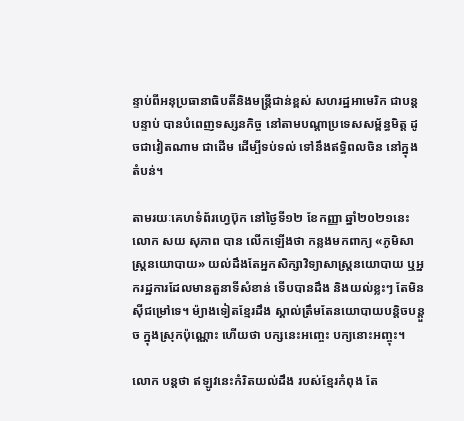ន្ទាប់ពីអនុប្រធានាធិបតីនិងមន្រ្តីជាន់ខ្ពស់ សហរដ្ឋអាមេរិក ជាបន្តបន្ទាប់ បានបំពេញទស្សនកិច្ច នៅតាមបណ្ដាប្រទេសសម្ព័ន្ធមិត្ត ដូចជាវៀតណាម ជាដើម ដើម្បីទប់ទល់ ទៅនឹងឥទ្ធិពលចិន នៅក្នុងតំបន់។

តាមរយៈគេហទំព័រហ្វេប៊ុក នៅថ្ងៃទី១២ ខែកញ្ញា ឆ្នាំ២០២១នេះ លោក សយ សុភាព បាន លើកឡើងថា កន្លងមកពាក្យ «ភូមិសាស្ត្រនយោបាយ» យល់ដឹងតែអ្នកសិក្សាវិទ្យាសាស្ត្រនយោបាយ ឬអ្នករដ្ឋការដែលមានតួនាទីសំខាន់ ទើបបានដឹង និងយល់ខ្លះៗ តែមិនសុីជម្រៅទេ។ ម៉្យាងទៀតខ្មែរដឹង ស្គាល់ត្រឹមតែនយោបាយបន្តិចបន្តួច ក្នុងស្រុកប៉ុណ្ណោះ ហើយថា បក្សនេះអញ្ចេះ បក្យនោះអញ្ចុះ។

លោក បន្តថា ឥឡូវនេះកំរិតយល់ដឹង របស់ខ្មែរកំពុង តែ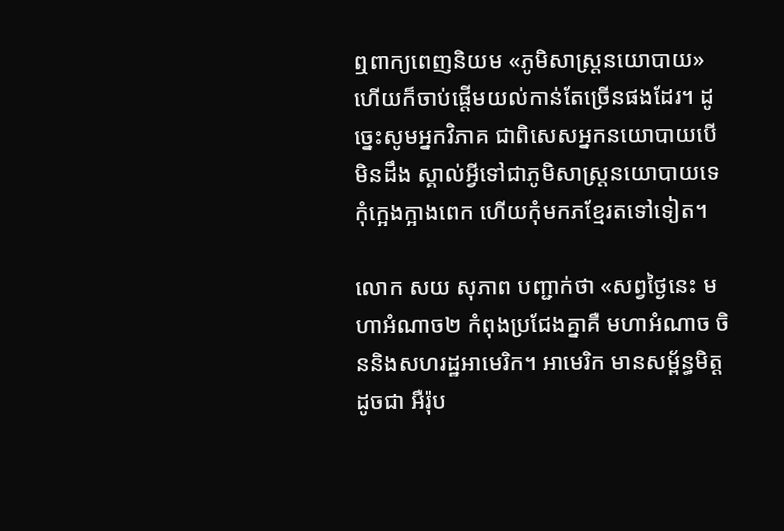ឮពាក្យពេញនិយម «ភូមិសាស្ត្រនយោបាយ» ហើយក៏ចាប់ផ្តើមយល់កាន់តែច្រើនផងដែរ។ ដូច្នេះសូមអ្នកវិភាគ ជាពិសេសអ្នកនយោបាយបើមិនដឹង ស្គាល់អ្វីទៅជាភូមិសាស្ត្រនយោបាយទេ កុំក្អេងក្អាងពេក ហើយកុំមកភខ្មែរតទៅទៀត។

លោក សយ សុភាព បញ្ជាក់ថា «សព្វថ្ងៃនេះ មហាអំណាច២ កំពុងប្រជែងគ្នាគឺ មហាអំណាច ចិននិងសហរដ្ឋអាមេរិក។ អាមេរិក មានសម្ព័ន្ធមិត្ត ដូចជា អឺរ៉ុប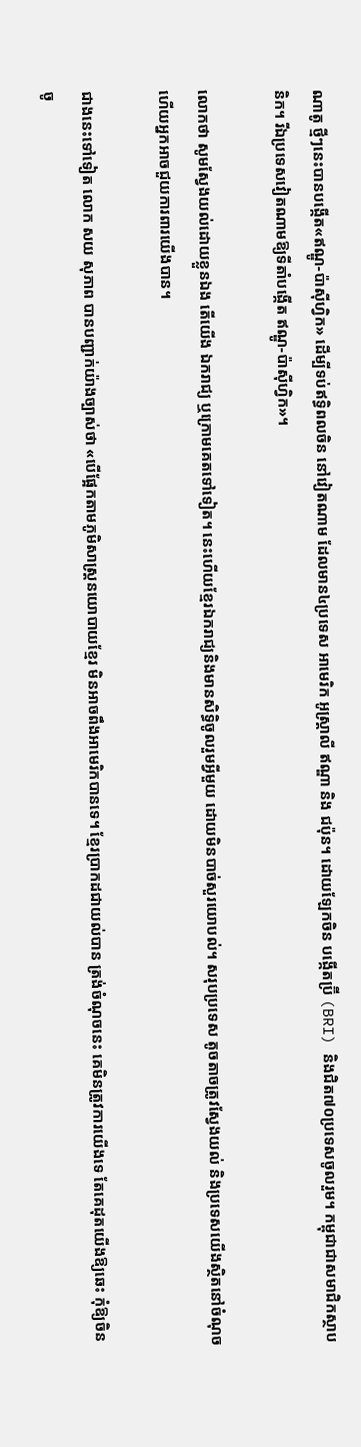ណាតូ ថ្មីៗនេះបានបង្កើត«ឥណ្ឌូ-ប៉ាសុីហ្វិក» ដើម្បីទប់ឥទ្ធិពលចិន នៅវៀតណាម ដែលមាន៤ប្រទេស អាមេរិក អូស្ត្រាលី ឥណ្ឌា និង ជប៉ុន។ ដោយឡែកចិន បង្កើតប្រ៊ី (BRI) និងជិត៧០ប្រទេសចូលរួម។ កម្ពុជាជាសមាជិកស្ថាបនិក។ រីឯប្រទេសវៀតណាមឱ្យទីតាំបង្កើត ឥណ្ឌូ-ប៉ាសុីហ្វិក»។

លោកថា សូមស្វែងយល់ដោយខ្លួនឯង តើយើង ឯករាជ្យ ឬក្រោមគេតទៅទៀត។ នេះហើយខ្មែរឯករាជ្យនិងមានសិទ្ធិចូលរួមអ្វីមួយ ដោយមិនបាច់សួរយោបល់។ សរុបប្រទេស តូចតាចត្រូវស្វែងយល់ និងប្រទេសយើងស្ថិតនៅចំណុច ហើយអ្នកអាចជួយការពារយើងបាន។

ជាងនេះទៅទៀត លោក សយ សុភាព បានបញ្ជាក់យ៉ាងច្បាស់ថា «បើផ្អែកតាមភូមិសាស្ត្រនយោបាយខ្មែរ មិនអាចពឹងអាមេរិកបានទេ។ ខ្មែរប្រាកដជាយល់បាន ត្រង់ចំណុចនេះ គេមិនត្រូវការយើងទេ តែគេដុតយើងឱ្យឆេះ កុំឱ្យចិនចូ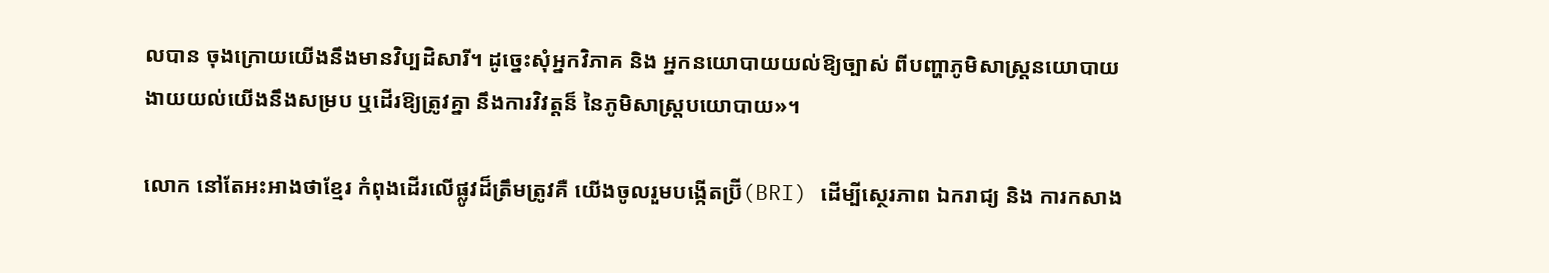លបាន ចុងក្រោយយើងនឹងមានវិប្បដិសារី។ ដូច្នេះសុំអ្នកវិភាគ និង អ្នកនយោបាយយល់ឱ្យច្បាស់ ពីបញ្ហាភូមិសាស្រ្តនយោបាយ ងាយយល់យើងនឹងសម្រប ឬដើរឱ្យត្រូវគ្នា នឹងការវិវត្តន៏ នៃភូមិសាស្ត្របយោបាយ»។

លោក នៅតែអះអាងថាខ្មែរ កំពុងដើរលើផ្លូវដ៏ត្រឹមត្រូវគឺ យើងចូលរួមបង្កើតប្រ៊ី(BRI) ដើម្បីស្ថេរភាព ឯករាជ្យ និង ការកសាង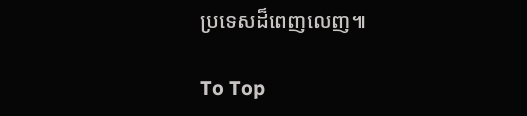ប្រទេសដ៏ពេញលេញ៕

To Top